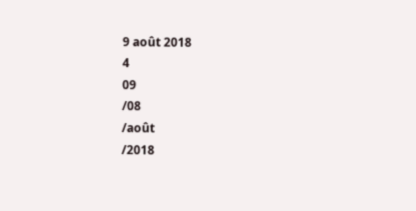9 août 2018
4
09
/08
/août
/2018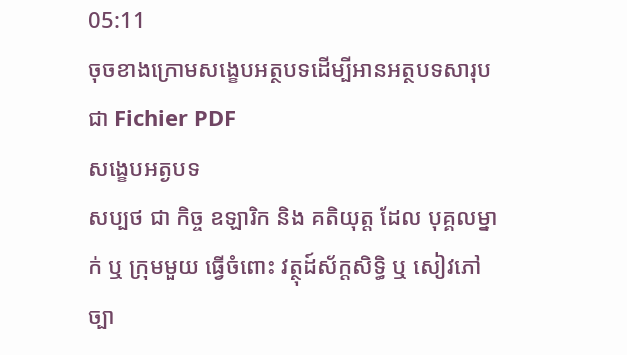05:11
ចុចខាងក្រោមសង្ខេបអត្ថបទដើម្បីអានអត្ថបទសារុប ជា Fichier PDF
សង្ខេបអត្ងបទ
សប្បថ ជា កិច្ច ឧឡារិក និង គតិយុត្ត ដែល បុគ្គលម្នាក់ ឬ ក្រុមមួយ ធ្វើចំពោះ វត្ថុដ៍ស័ក្តសិទ្ធិ ឬ សៀវភៅច្បា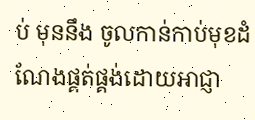ប់ មុននឹង ចូលកាន់កាប់មុខដំណែងផ្គត់ផ្គង់ដោយអាជ្ញា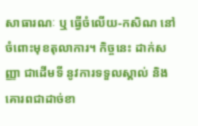សាធារណៈ ឬ ធ្វើចំលើយ-កសិណ នៅចំពោះមុខតុលាការ។ កិច្ចនេះ ដាក់សញ្ញា ជាដើមទី នូវការទទួលស្គាល់ និង គោរពជាដាច់ខា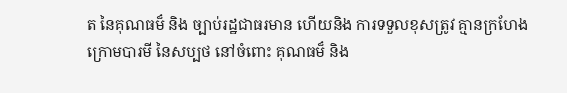ត នៃគុណធម៏ និង ច្បាប់រដ្ឋជាធរមាន ហើយនិង ការទទួលខុសត្រូវ គ្មានក្រហែង ក្រោមបារមី នៃសប្បថ នៅចំពោះ គុណធម៏ និង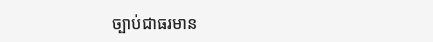ច្បាប់ជាធរមាន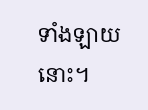ទាំងឡាយនោះ។